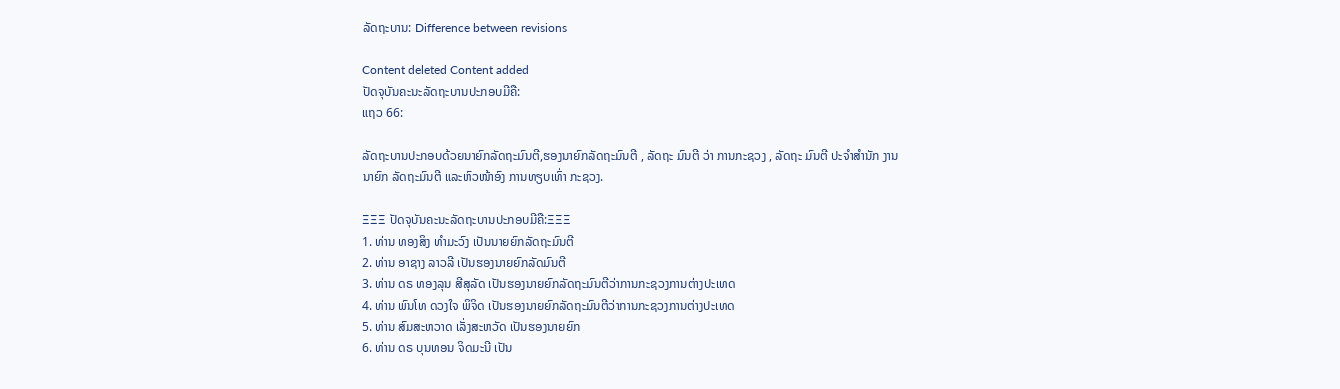ລັດຖະບານ: Difference between revisions

Content deleted Content added
ປັດຈຸບັນຄະນະລັດຖະບານປະກອບມີຄື:
ແຖວ 66:

ລັດຖະບານປະກອບດ້ວຍນາຍົກລັດຖະມົນຕີ,ຮອງນາຍົກລັດຖະມົນຕີ , ລັດຖະ ມົນຕີ ວ່າ ການກະຊວງ , ລັດຖະ ມົນຕີ ປະຈຳສຳນັກ ງານ ນາຍົກ ລັດຖະມົນຕີ ແລະຫົວໜ້າອົງ ການທຽບເທົ່າ ກະຊວງ.

ΞΞΞ ປັດຈຸບັນຄະນະລັດຖະບານປະກອບມີຄື:ΞΞΞ
1. ທ່ານ ທອງສິງ ທຳມະວົງ ເປັນນາຍຍົກລັດຖະມົນຕີ
2. ທ່ານ ອາຊາງ ລາວລີ ເປັນຮອງນາຍຍົກລັດມົນຕີ
3. ທ່ານ ດຣ ທອງລຸນ ສີສຸລັດ ເປັນຮອງນາຍຍົກລັດຖະມົນຕີວ່າການກະຊວງການຕ່າງປະເທດ
4. ທ່ານ ພົນໂທ ດວງໃຈ ພິຈິດ ເປັນຮອງນາຍຍົກລັດຖະມົນຕີວ່າການກະຊວງການຕ່າງປະເທດ
5. ທ່ານ ສົມສະຫວາດ ເລັ່ງສະຫວັດ ເປັນຮອງນາຍຍົກ
6. ທ່ານ ດຣ ບຸນທອນ ຈິດມະນີ ເປັນ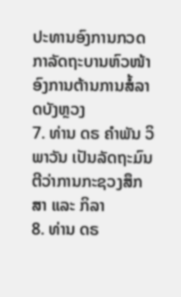ປະທານອົງການກວດກາລັດຖະບານຫົວໜ້າອົງການຕ້ານການສໍ້ລາດບັງຫຼວງ
7. ທ່ານ ດຣ ຄຳພັນ ວິພາວັນ ເປັນລັດຖະມົນຕີວ່າການກະຊວງສຶກສາ ແລະ ກິລາ
8. ທ່ານ ດຣ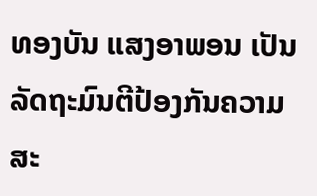ທອງບັນ ແສງອາພອນ ເປັນລັດຖະມົນຕີປ້ອງກັນຄວາມສະ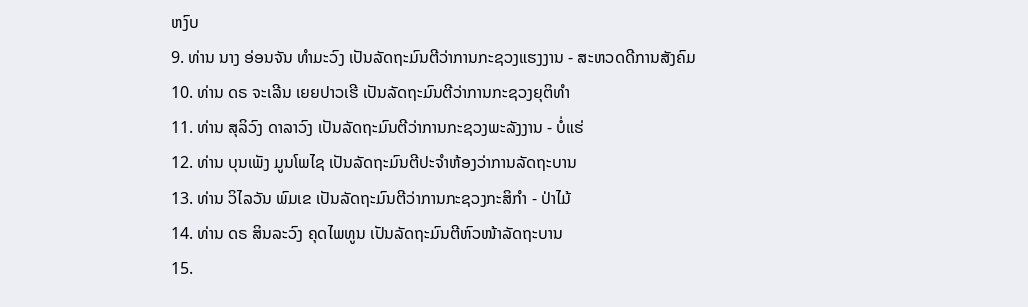ຫງົບ
9. ທ່ານ ນາງ ອ່ອນຈັນ ທຳມະວົງ ເປັນລັດຖະມົນຕີວ່າການກະຊວງແຮງງານ - ສະຫວດດີການສັງຄົມ
10. ທ່ານ ດຣ ຈະເລີນ ເຍຍປາວເຮີ ເປັນລັດຖະມົນຕີວ່າການກະຊວງຍຸຕິທຳ
11. ທ່ານ ສຸລິວົງ ດາລາວົງ ເປັນລັດຖະມົນຕີວ່າການກະຊວງພະລັງງານ - ບໍ່ແຮ່
12. ທ່ານ ບຸນເພັງ ມູນໂພໄຊ ເປັນລັດຖະມົນຕີປະຈຳຫ້ອງວ່າການລັດຖະບານ
13. ທ່ານ ວິໄລວັນ ພົມເຂ ເປັນລັດຖະມົນຕີວ່າການກະຊວງກະສິກຳ - ປ່າໄມ້
14. ທ່ານ ດຣ ສິນລະວົງ ຄຸດໄພທູນ ເປັນລັດຖະມົນຕີຫົວໜ້າລັດຖະບານ
15.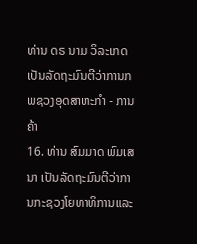ທ່ານ ດຣ ນາມ ວິລະເກດ ເປັນລັດຖະມົນຕີວ່າການກພຊວງອຸດສາຫະກຳ - ການຄ້າ
16. ທ່ານ ສົມມາດ ພົມເສນາ ເປັນລັດຖະມົນຕີວ່າການກະຊວງໂຍທາທິການແລະ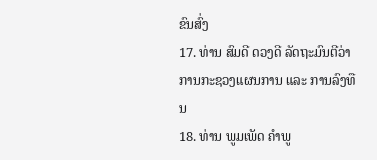ຂົນສົ່ງ
17. ທ່ານ ສົມດີ ດວງດີ ລັດຖະມົນຕີວ່າການກະຊວງແຜນການ ແລະ ການລົງທືນ
18. ທ່ານ ພູມເພັດ ຄຳພູ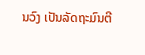ນວົງ ເປັນລັດຖະມົນຕີ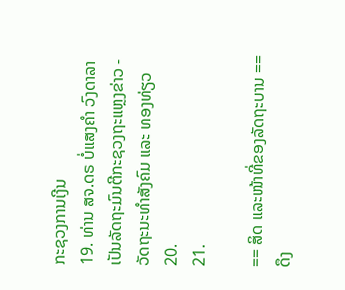ກະຊວງການເງີນ
19. ທ່ານ ສຈ.ດຣ ບໍ່ແສງຄຳ ວົງດາລາ ເປັນລັດຖະມົນຕີກະຊວງຖະແຫຼງຂ່າວ - ວັດຖະນະທຳສັງຄົມ ແລະ ທອງທ່ຽວ
20.
21.

== ສິດ ແລະໜ້າທີ່ຂອງລັດຖະບານ ==
ດຶງ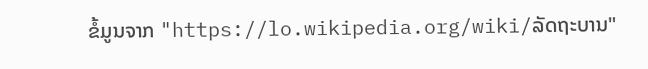ຂໍ້ມູນຈາກ "https://lo.wikipedia.org/wiki/ລັດຖະບານ"